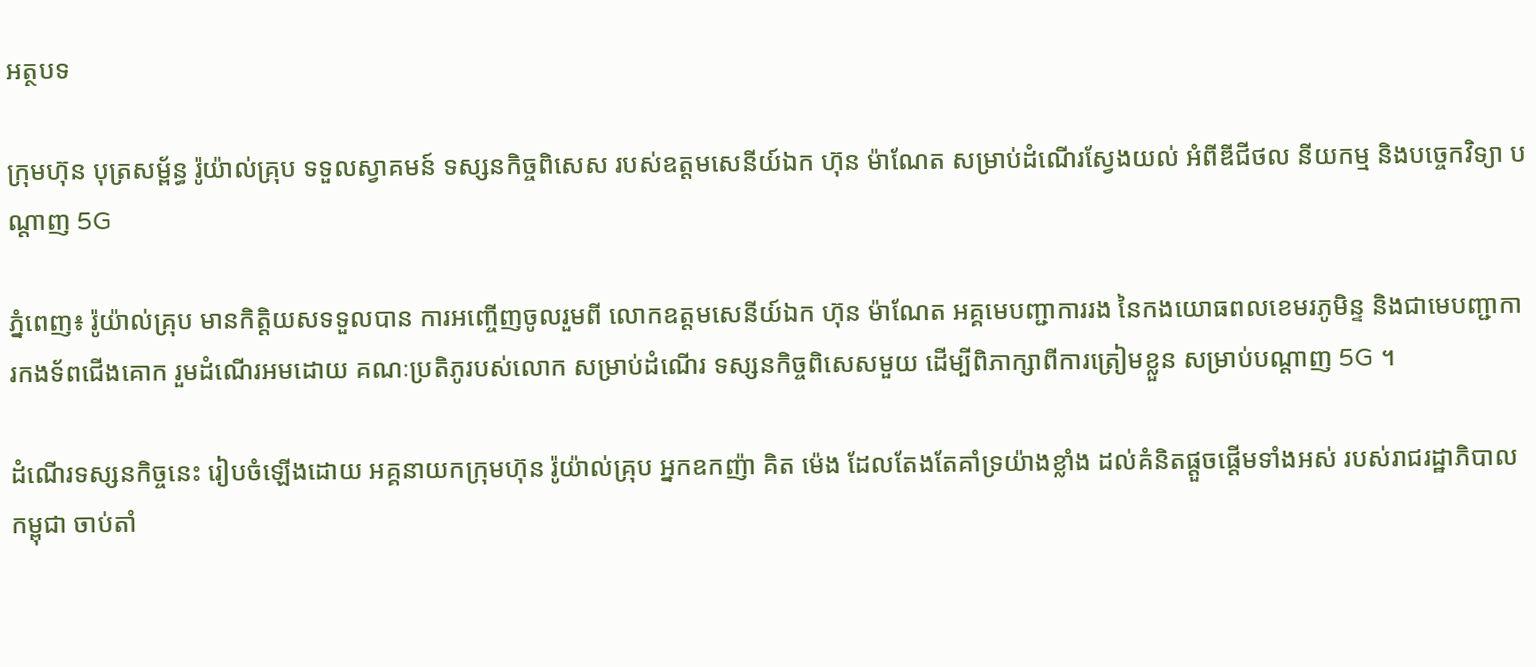អត្ថបទ

ក្រុមហ៊ុន បុត្រសម្ព័ន្ធ រ៉ូយ៉ាល់គ្រុប ទទួលស្វាគមន៍ ទស្សនកិច្ចពិសេស របស់ឧត្តមសេនីយ៍ឯក ហ៊ុន ម៉ាណែត សម្រាប់ដំណើរស្វែងយល់ អំពីឌីជីថល នីយកម្ម និងបច្ចេកវិទ្យា បណ្តាញ 5G

ភ្នំពេញ៖ រ៉ូយ៉ាល់គ្រុប មានកិត្តិយសទទួលបាន ការអញ្ចើញចូលរួមពី លោកឧត្តមសេនីយ៍ឯក ហ៊ុន ម៉ាណែត អគ្គមេបញ្ជាការរង នៃកងយោធពលខេមរភូមិន្ទ និងជាមេបញ្ជាការកងទ័ពជើងគោក រួមដំណើរអមដោយ គណៈប្រតិភូរបស់លោក សម្រាប់ដំណើរ ទស្សនកិច្ចពិសេសមួយ ដើម្បីពិភាក្សាពីការត្រៀមខ្លួន សម្រាប់បណ្តាញ 5G ។

ដំណើរទស្សនកិច្ចនេះ រៀបចំឡើងដោយ អគ្គនាយកក្រុមហ៊ុន រ៉ូយ៉ាល់គ្រុប អ្នកឧកញ៉ា គិត ម៉េង ដែលតែងតែគាំទ្រយ៉ាងខ្លាំង ដល់គំនិតផ្តួចផ្តើមទាំងអស់ របស់រាជរដ្ឋាភិបាលកម្ពុជា ចាប់តាំ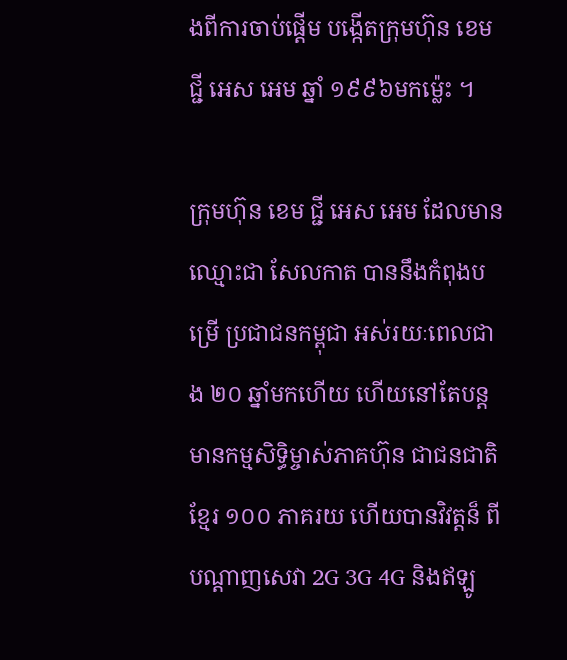ងពីការចាប់ផ្តើម បង្កើតក្រុមហ៊ុន ខេម ជី្ជ អេស អេម ឆ្នាំ ១៩៩៦មកម្ល៉េះ ។

ក្រុមហ៊ុន ខេម ជី្ជ អេស អេម ដែលមានឈ្មោះជា សែលកាត បាននឹងកំពុងបម្រើ ប្រជាជនកម្ពុជា អស់រយៈពេលជាង ២០ ឆ្នាំមកហើយ ហើយនៅតែបន្ត មានកម្មសិទ្ធិម្ចាស់ភាគហ៊ុន ជាជនជាតិខ្មែរ ១០០ ភាគរយ ហើយបានវិវត្តន៏ ពីបណ្តាញសេវា 2G 3G 4G និងឥឡូ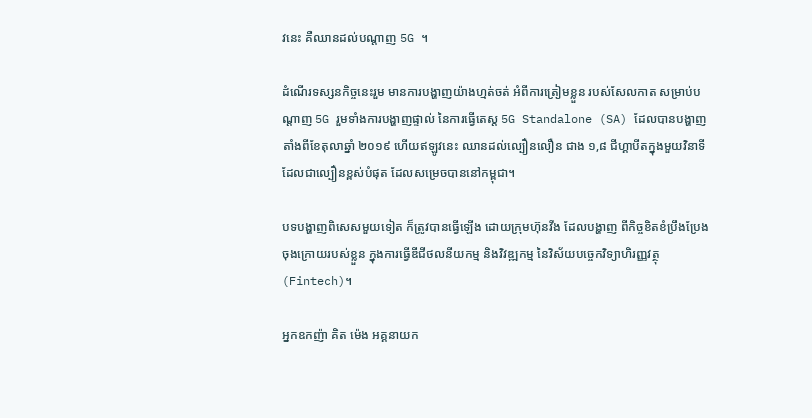វនេះ គឺឈានដល់បណ្តាញ 5G ។

ដំណើរទស្សនកិច្ចនេះរួម មានការបង្ហាញយ៉ាងហ្មត់ចត់ អំពីការត្រៀមខ្លួន របស់សែលកាត សម្រាប់បណ្តាញ 5G រួមទាំងការបង្ហាញផ្ទាល់ នៃការធ្វើតេស្ត 5G Standalone (SA) ដែលបានបង្ហាញ តាំងពីខែតុលាឆ្នាំ ២០១៩ ហើយឥឡូវនេះ ឈានដល់ល្បឿនលឿន ជាង ១,៨ ជីហ្គាបីតក្នុងមួយវិនាទី ដែលជាល្បឿនខ្ពស់បំផុត ដែលសម្រេចបាននៅកម្ពុជា។

បទបង្ហាញពិសេសមួយទៀត ក៏ត្រូវបានធ្វើឡើង ដោយក្រុមហ៊ុនវីង ដែលបង្ហាញ ពីកិច្ចខិតខំប្រឹងប្រែង ចុងក្រោយរបស់ខ្លួន ក្នុងការធ្វើឌីជីថលនីយកម្ម និងវិវឌ្ឍកម្ម នៃវិស័យបច្ចេកវិទ្យាហិរញ្ញវត្ថុ (Fintech)។

អ្នកឧកញ៉ា គិត ម៉េង អគ្គនាយក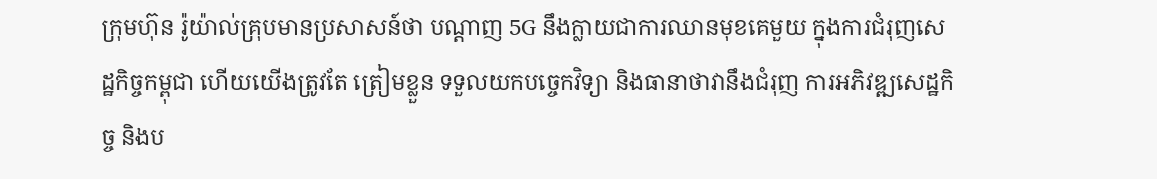ក្រុមហ៊ុន រ៉ូយ៉ាល់គ្រុបមានប្រសាសន៍ថា បណ្តាញ 5G នឹងក្លាយជាការឈានមុខគេមួយ ក្នុងការជំរុញសេដ្ឋកិច្ចកម្ពុជា ហើយយើងត្រូវតែ ត្រៀមខ្លួន ទទួលយកបច្ចេកវិទ្យា និងធានាថាវានឹងជំរុញ ការអភិវឌ្ឍសេដ្ឋកិច្ច និងប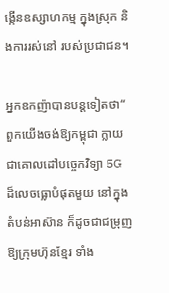ង្កើនឧស្សាហកម្ម ក្នុងស្រុក និងការរស់នៅ របស់ប្រជាជន។

អ្នកឧកញ៉ាបានបន្តទៀតថា“ ពួកយើងចង់ឱ្យកម្ពុជា ក្លាយជាគោលដៅបច្ចេកវិទ្យា 5G ដ៏លេចធ្លោបំផុតមួយ នៅក្នុងតំបន់អាស៊ាន ក៏ដូចជាជម្រុញឱ្យក្រុមហ៊ុនខ្មែរ ទាំង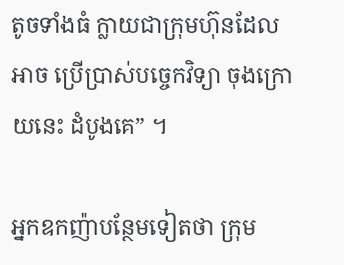តូចទាំងធំ ក្លាយជាក្រុមហ៊ុនដែលអាច ប្រើប្រាស់បច្ចេកវិទ្យា ចុងក្រោយនេះ ដំបូងគេ” ។

អ្នកឧកញ៉ាបន្ថែមទៀតថា ក្រុម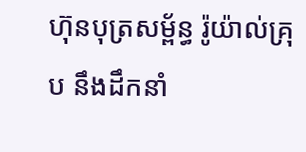ហ៊ុនបុត្រសម្ព័ន្ធ រ៉ូយ៉ាល់គ្រុប នឹងដឹកនាំ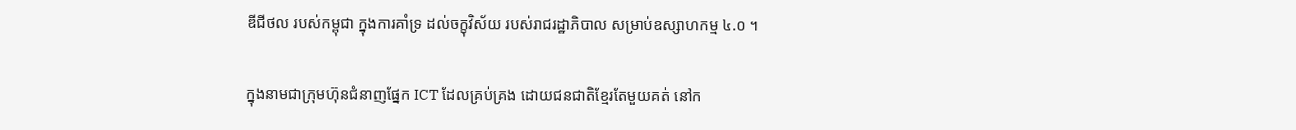ឌីជីថល របស់កម្ពុជា ក្នុងការគាំទ្រ ដល់ចក្ខុវិស័យ របស់រាជរដ្ឋាភិបាល សម្រាប់ឧស្សាហកម្ម ៤.០ ។

ក្នុងនាមជាក្រុមហ៊ុនជំនាញផ្នែក ICT ដែលគ្រប់គ្រង ដោយជនជាតិខ្មែរតែមួយគត់ នៅក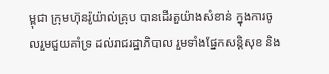ម្ពុជា ក្រុមហ៊ុនរ៉ូយ៉ាល់គ្រុប បានដើរតួយ៉ាងសំខាន់ ក្នុងការចូលរួមជួយគាំទ្រ ដល់រាជរដ្ឋាភិបាល រួមទាំងផ្នែកសន្តិសុខ និង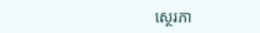ស្ថេរភា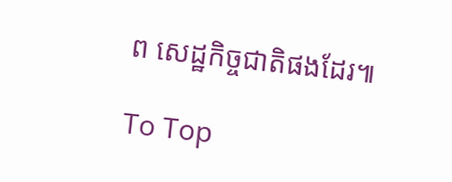ព សេដ្ឋកិច្ចជាតិផងដែរ៕

To Top